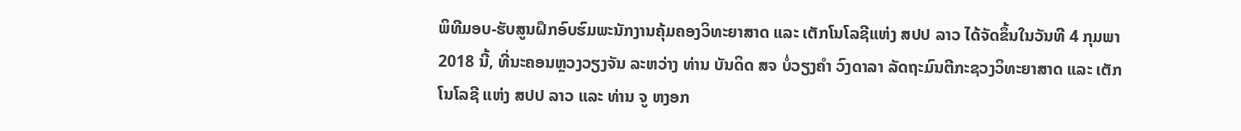ພິທີມອບ-ຮັບສູນຝຶກອົບຮົມພະນັກງານຄຸ້ມຄອງວິທະຍາສາດ ແລະ ເຕັກໂນໂລຊີແຫ່ງ ສປປ ລາວ ໄດ້ຈັດຂຶ້ນໃນວັນທີ 4 ກຸມພາ 2018 ນີ້, ທີ່ນະຄອນຫຼວງວຽງຈັນ ລະຫວ່າງ ທ່ານ ບັນດິດ ສຈ ບໍ່ວຽງຄຳ ວົງດາລາ ລັດຖະມົນຕີກະຊວງວິທະຍາສາດ ແລະ ເຕັກໂນໂລຊີ ແຫ່ງ ສປປ ລາວ ແລະ ທ່ານ ຈູ ຫງອກ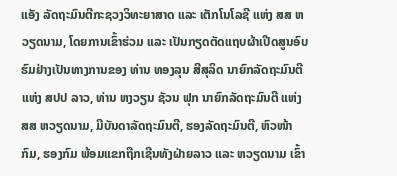ແອັງ ລັດຖະມົນຕີກະຊວງວິທະຍາສາດ ແລະ ເຕັກໂນໂລຊີ ແຫ່ງ ສສ ຫວຽດນາມ, ໂດຍການເຂົ້າຮ່ວມ ແລະ ເປັນກຽດຕັດແຖບຜ້າເປີດສູນອົບຮົມຢ່າງເປັນທາງການຂອງ ທ່ານ ທອງລຸນ ສີສຸລິດ ນາຍົກລັດຖະມົນຕີ ແຫ່ງ ສປປ ລາວ, ທ່ານ ຫງວຽນ ຊັວນ ຟຸກ ນາຍົກລັດຖະມົນຕີ ແຫ່ງ ສສ ຫວຽດນາມ, ມີບັນດາລັດຖະມົນຕີ, ຮອງລັດຖະມົນຕີ, ຫົວໜ້າກົມ, ຮອງກົມ ພ້ອມແຂກຖືກເຊີນທັງຝ່າຍລາວ ແລະ ຫວຽດນາມ ເຂົ້າ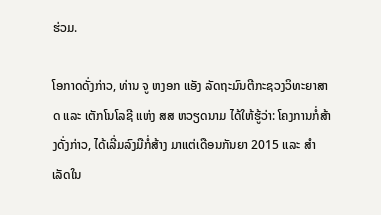ຮ່ວມ.

ໂອກາດດັ່ງກ່າວ, ທ່ານ ຈູ ຫງອກ ແອັງ ລັດຖະມົນຕີກະຊວງວິທະຍາສາດ ແລະ ເຕັກໂນໂລຊີ ແຫ່ງ ສສ ຫວຽດນາມ ໄດ້ໃຫ້ຮູ້ວ່າ: ໂຄງການກໍ່ສ້າງດັ່ງກ່າວ, ໄດ້ເລີ່ມລົງມືກໍ່ສ້າງ ມາແຕ່ເດືອນກັນຍາ 2015 ແລະ ສຳເລັດໃນ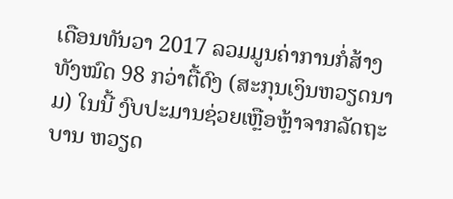ເດືອນທັນວາ 2017 ລວມມູນຄ່າການກໍ່ສ້າງ ທັງໝົດ 98 ກວ່າຕື້ດົງ (ສະກຸນເງິນຫວຽດນາມ) ໃນນີ້ ງົບປະມານຊ່ວຍເຫຼືອຫຼ້າຈາກລັດຖະບານ ຫວຽດ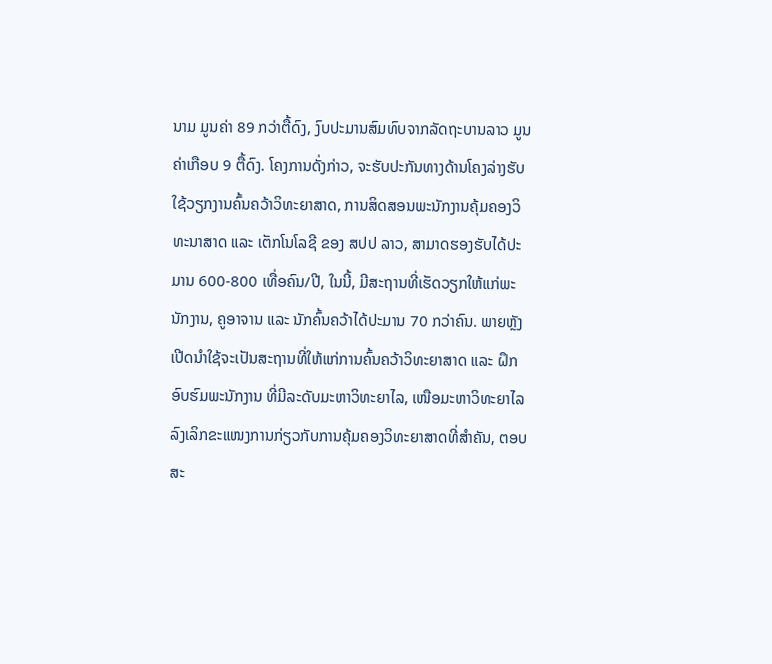ນາມ ມູນຄ່າ 89 ກວ່າຕື້ດົງ, ງົບປະມານສົມທົບຈາກລັດຖະບານລາວ ມູນຄ່າເກືອບ 9 ຕື້ດົງ. ໂຄງການດັ່ງກ່າວ, ຈະຮັບປະກັນທາງດ້ານໂຄງລ່າງຮັບໃຊ້ວຽກງານຄົ້ນຄວ້າວິທະຍາສາດ, ການສິດສອນພະນັກງານຄຸ້ມຄອງວິທະນາສາດ ແລະ ເຕັກໂນໂລຊີ ຂອງ ສປປ ລາວ, ສາມາດຮອງຮັບໄດ້ປະມານ 600-800 ເທື່ອຄົນ/ປີ, ໃນນີ້, ມີສະຖານທີ່ເຮັດວຽກໃຫ້ແກ່ພະນັກງານ, ຄູອາຈານ ແລະ ນັກຄົ້ນຄວ້າໄດ້ປະມານ 70 ກວ່າຄົນ. ພາຍຫຼັງເປີດນຳໃຊ້ຈະເປັນສະຖານທີ່ໃຫ້ແກ່ການຄົ້ນຄວ້າວິທະຍາສາດ ແລະ ຝຶກອົບຮົມພະນັກງານ ທີ່ມີລະດັບມະຫາວິທະຍາໄລ, ເໜືອມະຫາວິທະຍາໄລ ລົງເລິກຂະແໜງການກ່ຽວກັບການຄຸ້ມຄອງວິທະຍາສາດທີ່ສຳຄັນ, ຕອບສະ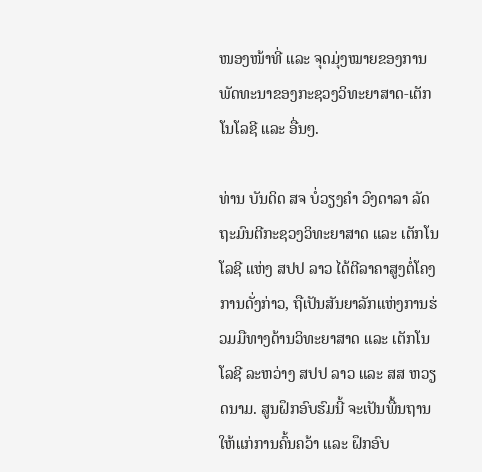ໜອງໜ້າທີ່ ແລະ ຈຸດມຸ່ງໝາຍຂອງການພັດທະນາຂອງກະຊວງວິທະຍາສາດ-ເຕັກໂນໂລຊີ ແລະ ອື່ນໆ.

ທ່ານ ບັນດິດ ສຈ ບໍ່ວຽງຄຳ ວົງດາລາ ລັດຖະມົນຕີກະຊວງວິທະຍາສາດ ແລະ ເຕັກໂນໂລຊີ ແຫ່ງ ສປປ ລາວ ໄດ້ຕີລາຄາສູງຕໍ່ໂຄງການດັ່ງກ່າວ, ຖືເປັນສັນຍາລັກແຫ່ງການຮ່ວມມືທາງດ້ານວິທະຍາສາດ ແລະ ເຕັກໂນໂລຊີ ລະຫວ່າງ ສປປ ລາວ ແລະ ສສ ຫວຽດນາມ. ສູນຝຶກອົບຮົມນີ້ ຈະເປັນພື້ນຖານໃຫ້ແກ່ການຄົ້ນຄວ້າ ແລະ ຝຶກອົບ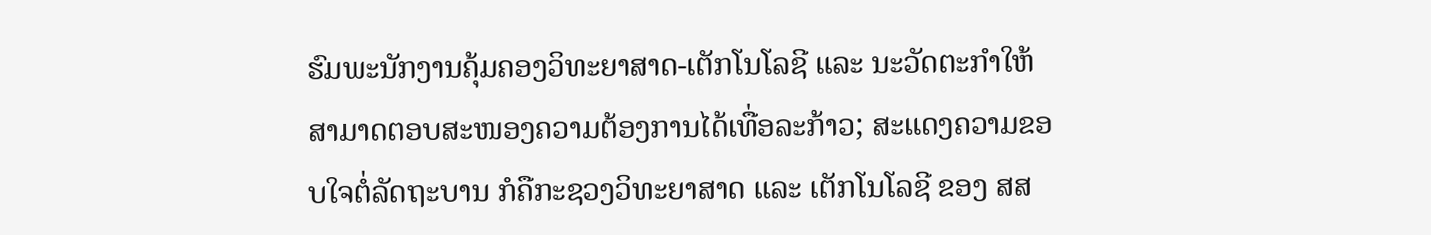ຮົມພະນັກງານຄຸ້ມຄອງວິທະຍາສາດ-ເຕັກໂນໂລຊີ ແລະ ນະວັດຕະກຳໃຫ້ສາມາດຕອບສະໜອງຄວາມຕ້ອງການໄດ້ເທື່ອລະກ້າວ; ສະແດງຄວາມຂອບໃຈຕໍ່ລັດຖະບານ ກໍຄືກະຊວງວິທະຍາສາດ ແລະ ເຕັກໂນໂລຊີ ຂອງ ສສ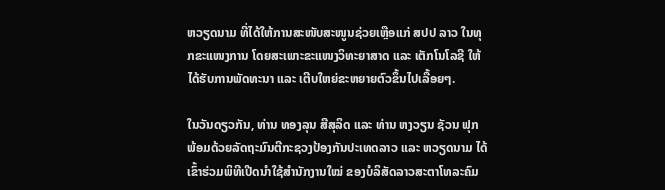ຫວຽດນາມ ທີ່ໄດ້ໃຫ້ການສະໜັບສະໜູນຊ່ວຍເຫຼືອແກ່ ສປປ ລາວ ໃນທຸກຂະແໜງການ ໂດຍສະເພາະຂະແໜງວິທະຍາສາດ ແລະ ເຕັກໂນໂລຊີ ໃຫ້ໄດ້ຮັບການພັດທະນາ ແລະ ເຕີບໃຫຍ່ຂະຫຍາຍຕົວຂຶ້ນໄປເລື້ອຍໆ.

ໃນວັນດຽວກັນ, ທ່ານ ທອງລຸນ ສີສຸລິດ ແລະ ທ່ານ ຫງວຽນ ຊັວນ ຟຸກ ພ້ອມດ້ວຍລັດຖະມົນຕີກະຊວງປ້ອງກັນປະເທດລາວ ແລະ ຫວຽດນາມ ໄດ້ເຂົ້າຮ່ວມພິທີເປີດນຳໃຊ້ສຳນັກງານໃໝ່ ຂອງບໍລິສັດລາວສະຕາໂທລະຄົມ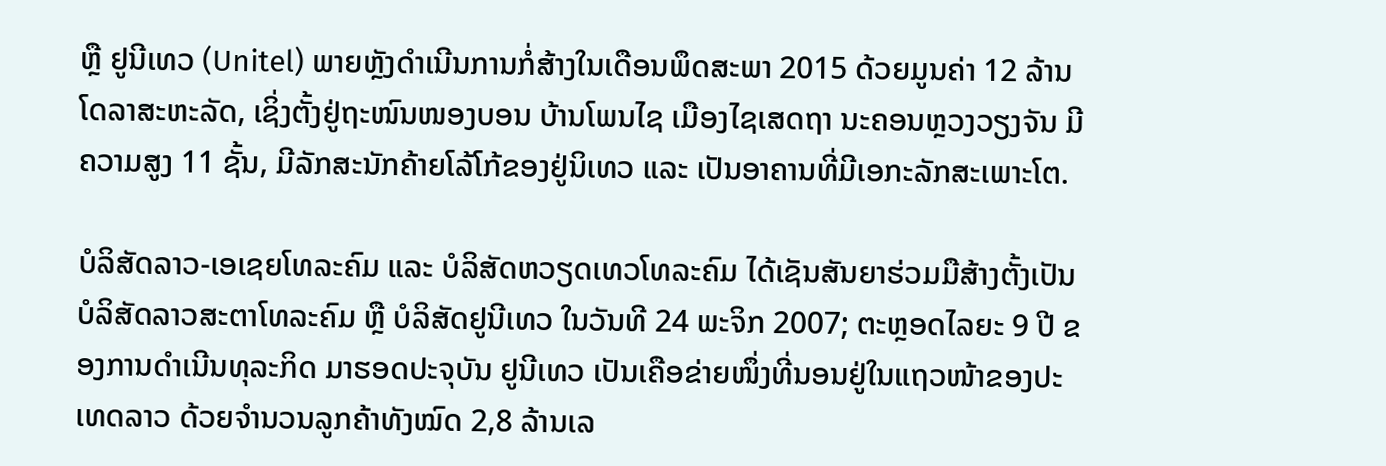ຫຼື ຢູນີເທວ (Unitel) ພາຍຫຼັງດຳເນີນການກໍ່ສ້າງໃນເດືອນພຶດສະພາ 2015 ດ້ວຍມູນຄ່າ 12 ລ້ານໂດລາສະຫະລັດ, ເຊິ່ງຕັ້ງຢູ່ຖະໜົນໜອງບອນ ບ້ານໂພນໄຊ ເມືອງໄຊເສດຖາ ນະຄອນຫຼວງວຽງຈັນ ມີຄວາມສູງ 11 ຊັ້ນ, ມີລັກສະນັກຄ້າຍໂລ້ໂກ້ຂອງຢູ່ນິເທວ ແລະ ເປັນອາຄານທີ່ມີເອກະລັກສະເພາະໂຕ.

ບໍລິສັດລາວ-ເອເຊຍໂທລະຄົມ ແລະ ບໍລິສັດຫວຽດເທວໂທລະຄົມ ໄດ້ເຊັນສັນຍາຮ່ວມມືສ້າງຕັ້ງເປັນບໍລິສັດລາວສະຕາໂທລະຄົມ ຫຼື ບໍລິສັດຢູນີເທວ ໃນວັນທີ 24 ພະຈິກ 2007; ຕະຫຼອດໄລຍະ 9 ປີ ຂອງການດຳເນີນທຸລະກິດ ມາຮອດປະຈຸບັນ ຢູນີເທວ ເປັນເຄືອຂ່າຍໜຶ່ງທີ່ນອນຢູ່ໃນແຖວໜ້າຂອງປະເທດລາວ ດ້ວຍຈຳນວນລູກຄ້າທັງໝົດ 2,8 ລ້ານເລ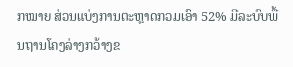ກໝາຍ ສ່ວນແບ່ງການຕະຫຼາດກວມເອົາ 52% ມີລະບົບພື້ນຖານໂຄງລ່າງກວ້າງຂ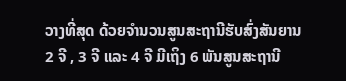ວາງທີ່ສຸດ ດ້ວຍຈຳນວນສູນສະຖານີຮັບສົ່ງສັນຍານ 2 ຈີ , 3 ຈີ ແລະ 4 ຈີ ມີເຖິງ 6 ພັນສູນສະຖານີ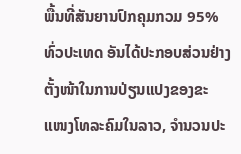ພື້ນທີ່ສັນຍານປົກຄຸມກວມ 95% ທົ່ວປະເທດ ອັນໄດ້ປະກອບສ່ວນຢ່າງຕັ້ງໜ້າໃນການປ່ຽນແປງຂອງຂະແໜງໂທລະຄົມໃນລາວ, ຈຳນວນປະ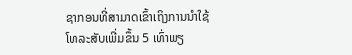ຊາກອນທີ່ສາມາດເຂົ້າເຖິງການນຳໃຊ້ໂທລະສັບເພີ່ມຂຶ້ນ 5 ເທົ່າພຽ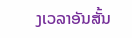ງເວລາອັນສັ້ນ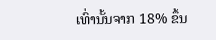ເທົ່ານັ້ນຈາກ 18% ຂຶ້ນ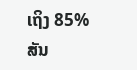ເຖິງ 85% ສັນ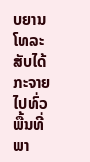ບຍານໂທລະສັບໄດ້ກະຈາຍໄປທົ່ວພື້ນທີ່ພາ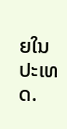ຍໃນປະເທດ.